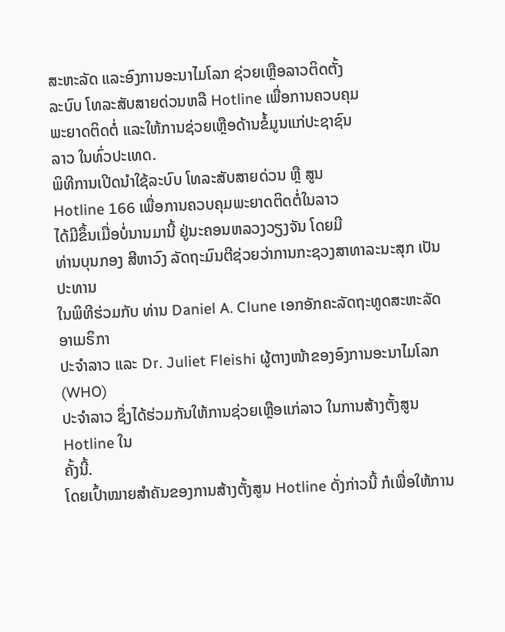ສະຫະລັດ ແລະອົງການອະນາໄມໂລກ ຊ່ວຍເຫຼືອລາວຕິດຕັ້ງ
ລະບົບ ໂທລະສັບສາຍດ່ວນຫລື Hotline ເພື່ອການຄວບຄຸມ
ພະຍາດຕິດຕໍ່ ແລະໃຫ້ການຊ່ວຍເຫຼືອດ້ານຂໍ້ມູນແກ່ປະຊາຊົນ
ລາວ ໃນທົ່ວປະເທດ.
ພິທີການເປີດນຳໃຊ້ລະບົບ ໂທລະສັບສາຍດ່ວນ ຫຼື ສູນ
Hotline 166 ເພື່ອການຄວບຄຸມພະຍາດຕິດຕໍ່ໃນລາວ
ໄດ້ມີຂຶ້ນເມື່ອບໍ່ນານມານີ້ ຢູ່ນະຄອນຫລວງວຽງຈັນ ໂດຍມີ
ທ່ານບຸນກອງ ສີຫາວົງ ລັດຖະມົນຕີຊ່ວຍວ່າການກະຊວງສາທາລະນະສຸກ ເປັນປະທານ
ໃນພິທີຮ່ວມກັບ ທ່ານ Daniel A. Clune ເອກອັກຄະລັດຖະທູດສະຫະລັດອາເມຣິກາ
ປະຈຳລາວ ແລະ Dr. Juliet Fleishi ຜູ້ຕາງໜ້າຂອງອົງການອະນາໄມໂລກ (WHO)
ປະຈຳລາວ ຊຶ່ງໄດ້ຮ່ວມກັນໃຫ້ການຊ່ວຍເຫຼືອແກ່ລາວ ໃນການສ້າງຕັ້ງສູນ Hotline ໃນ
ຄັ້ງນີ້.
ໂດຍເປົ້າໝາຍສຳຄັນຂອງການສ້າງຕັ້ງສູນ Hotline ດັ່ງກ່າວນີ້ ກໍເພື່ອໃຫ້ການ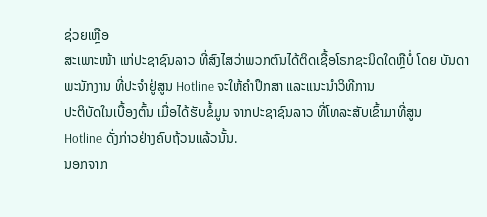ຊ່ວຍເຫຼືອ
ສະເພາະໜ້າ ແກ່ປະຊາຊົນລາວ ທີ່ສົງໄສວ່າພວກຕົນໄດ້ຕິດເຊື້ອໂຣກຊະນິດໃດຫຼືບໍ່ ໂດຍ ບັນດາພະນັກງານ ທີ່ປະຈຳຢູ່ສູນ Hotline ຈະໃຫ້ຄຳປຶກສາ ແລະແນະນຳວິທີການ
ປະຕິບັດໃນເບື້ອງຕົ້ນ ເມື່ອໄດ້ຮັບຂໍ້ມູນ ຈາກປະຊາຊົນລາວ ທີ່ໂທລະສັບເຂົ້າມາທີ່ສູນ
Hotline ດັ່ງກ່າວຢ່າງຄົບຖ້ວນແລ້ວນັ້ນ.
ນອກຈາກ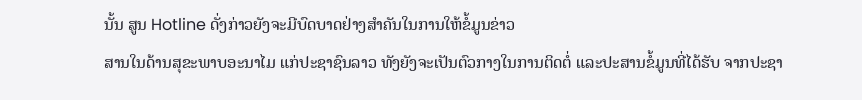ນັ້ນ ສູນ Hotline ດັ່ງກ່າວຍັງຈະມີບົດບາດຢ່າງສຳຄັນໃນການໃຫ້ຂໍ້ມູນຂ່າວ
ສານໃນດ້ານສຸຂະພາບອະນາໄມ ແກ່ປະຊາຊົນລາວ ທັງຍັງຈະເປັນຕົວກາງໃນການຕິດຕໍ່ ແລະປະສານຂໍ້ມູນທີ່ໄດ້ຮັບ ຈາກປະຊາ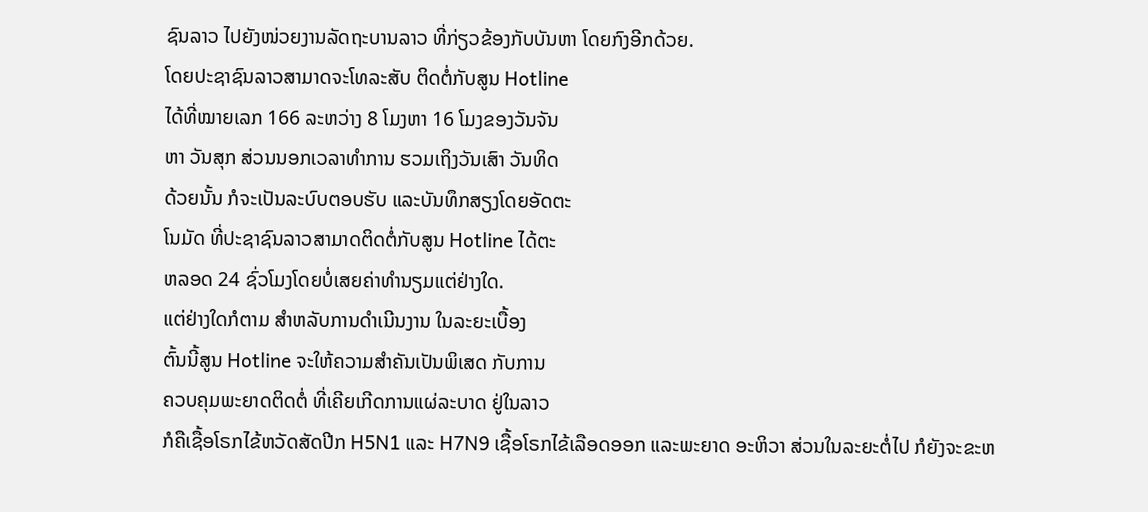ຊົນລາວ ໄປຍັງໜ່ວຍງານລັດຖະບານລາວ ທີ່ກ່ຽວຂ້ອງກັບບັນຫາ ໂດຍກົງອີກດ້ວຍ.
ໂດຍປະຊາຊົນລາວສາມາດຈະໂທລະສັບ ຕິດຕໍ່ກັບສູນ Hotline
ໄດ້ທີ່ໝາຍເລກ 166 ລະຫວ່າງ 8 ໂມງຫາ 16 ໂມງຂອງວັນຈັນ
ຫາ ວັນສຸກ ສ່ວນນອກເວລາທຳການ ຮວມເຖິງວັນເສົາ ວັນທິດ
ດ້ວຍນັ້ນ ກໍຈະເປັນລະບົບຕອບຮັບ ແລະບັນທຶກສຽງໂດຍອັດຕະ
ໂນມັດ ທີ່ປະຊາຊົນລາວສາມາດຕິດຕໍ່ກັບສູນ Hotline ໄດ້ຕະ
ຫລອດ 24 ຊົ່ວໂມງໂດຍບໍ່ເສຍຄ່າທຳນຽມແຕ່ຢ່າງໃດ.
ແຕ່ຢ່າງໃດກໍຕາມ ສຳຫລັບການດຳເນີນງານ ໃນລະຍະເບື້ອງ
ຕົ້ນນີ້ສູນ Hotline ຈະໃຫ້ຄວາມສຳຄັນເປັນພິເສດ ກັບການ
ຄວບຄຸມພະຍາດຕິດຕໍ່ ທີ່ເຄີຍເກີດການແຜ່ລະບາດ ຢູ່ໃນລາວ
ກໍຄືເຊື້ອໂຣກໄຂ້ຫວັດສັດປີກ H5N1 ແລະ H7N9 ເຊື້ອໂຣກໄຂ້ເລືອດອອກ ແລະພະຍາດ ອະຫິວາ ສ່ວນໃນລະຍະຕໍ່ໄປ ກໍຍັງຈະຂະຫ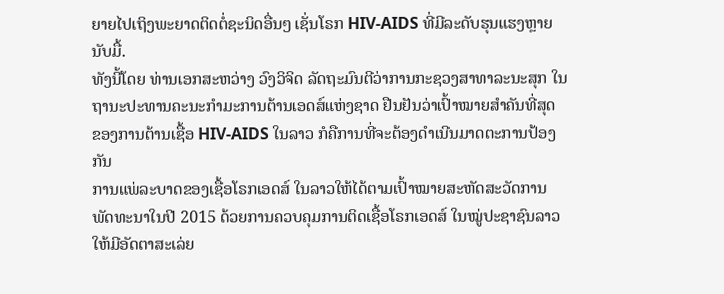ຍາຍໄປເຖິງພະຍາດຕິດຕໍ່ຊະນິດອື່ນໆ ເຊັ່ນໂຣກ HIV-AIDS ທີ່ມີລະດັບຮຸນແຮງຫຼາຍນັບມື້.
ທັງນີ້ໂດຍ ທ່ານເອກສະຫວ່າງ ວົງວິຈິດ ລັດຖະມົນຕີວ່າການກະຊວງສາທາລະນະສຸກ ໃນ
ຖານະປະທານຄະນະກຳມະການຕ້ານເອດສ໌ແຫ່ງຊາດ ຢືນຢັນວ່າເປົ້າໝາຍສຳຄັນທີ່ສຸດ
ຂອງການຕ້ານເຊື້ອ HIV-AIDS ໃນລາວ ກໍຄືການທີ່ຈະຕ້ອງດຳເນີນມາດຕະການປ້ອງກັນ
ການແພ່ລະບາດຂອງເຊື້ອໂຣກເອດສ໌ ໃນລາວໃຫ້ໄດ້ຕາມເປົ້າໝາຍສະຫັດສະວັດການ
ພັດທະນາໃນປີ 2015 ດ້ວຍການຄວບຄຸມການຕິດເຊື້ອໂຣກເອດສ໌ ໃນໝູ່ປະຊາຊົນລາວ
ໃຫ້ມີອັດຕາສະເລ່ຍ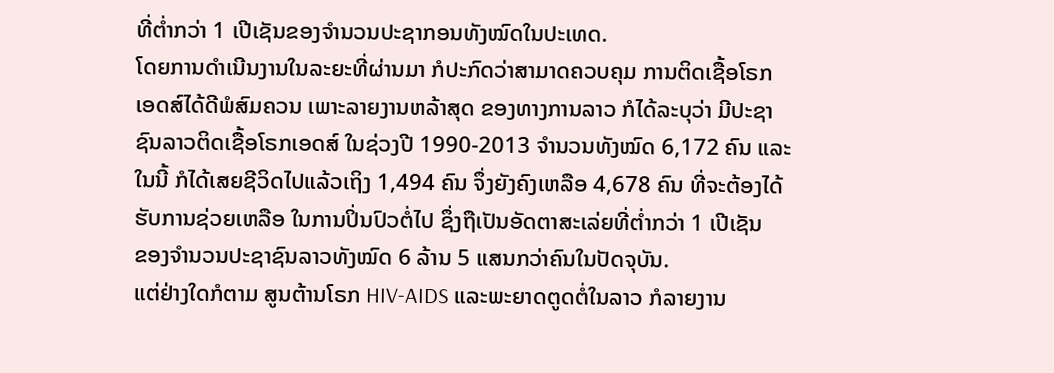ທີ່ຕ່ຳກວ່າ 1 ເປີເຊັນຂອງຈຳນວນປະຊາກອນທັງໝົດໃນປະເທດ.
ໂດຍການດຳເນີນງານໃນລະຍະທີ່ຜ່ານມາ ກໍປະກົດວ່າສາມາດຄວບຄຸມ ການຕິດເຊື້ອໂຣກ
ເອດສ໌ໄດ້ດີພໍສົມຄວນ ເພາະລາຍງານຫລ້າສຸດ ຂອງທາງການລາວ ກໍໄດ້ລະບຸວ່າ ມີປະຊາ
ຊົນລາວຕິດເຊື້ອໂຣກເອດສ໌ ໃນຊ່ວງປີ 1990-2013 ຈຳນວນທັງໝົດ 6,172 ຄົນ ແລະ
ໃນນີ້ ກໍໄດ້ເສຍຊີວິດໄປແລ້ວເຖິງ 1,494 ຄົນ ຈຶ່ງຍັງຄົງເຫລືອ 4,678 ຄົນ ທີ່ຈະຕ້ອງໄດ້
ຮັບການຊ່ວຍເຫລືອ ໃນການປິ່ນປົວຕໍ່ໄປ ຊຶ່ງຖືເປັນອັດຕາສະເລ່ຍທີ່ຕ່ຳກວ່າ 1 ເປີເຊັນ
ຂອງຈຳນວນປະຊາຊົນລາວທັງໝົດ 6 ລ້ານ 5 ແສນກວ່າຄົນໃນປັດຈຸບັນ.
ແຕ່ຢ່າງໃດກໍຕາມ ສູນຕ້ານໂຣກ HIV-AIDS ແລະພະຍາດຕູດຕໍ່ໃນລາວ ກໍລາຍງານ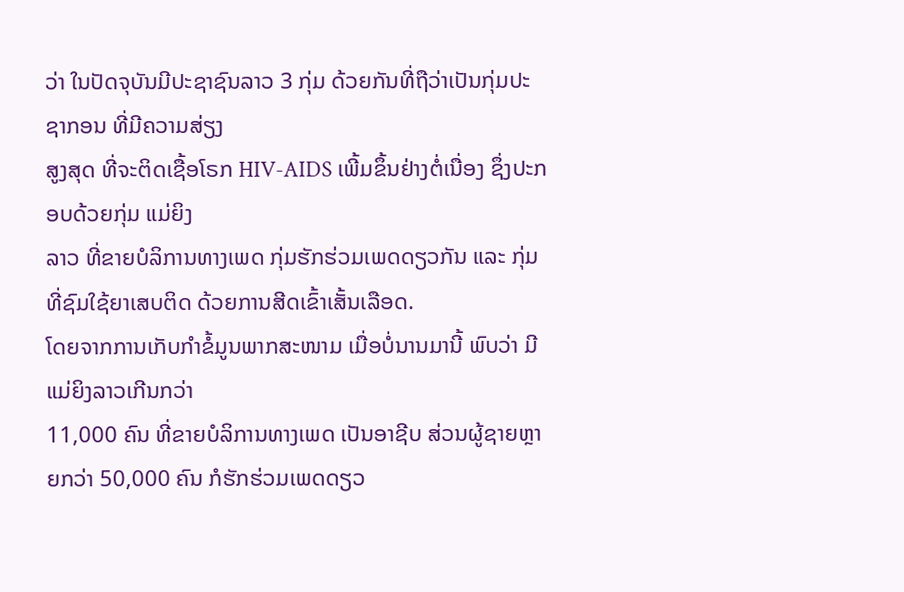ວ່າ ໃນປັດຈຸບັນມີປະຊາຊົນລາວ 3 ກຸ່ມ ດ້ວຍກັນທີ່ຖືວ່າເປັນກຸ່ມປະຊາກອນ ທີ່ມີຄວາມສ່ຽງ
ສູງສຸດ ທີ່ຈະຕິດເຊື້ອໂຣກ HIV-AIDS ເພີ້ມຂຶ້ນຢ່າງຕໍ່ເນື່ອງ ຊຶ່ງປະກອບດ້ວຍກຸ່ມ ແມ່ຍິງ
ລາວ ທີ່ຂາຍບໍລິການທາງເພດ ກຸ່ມຮັກຮ່ວມເພດດຽວກັນ ແລະ ກຸ່ມທີ່ຊົມໃຊ້ຍາເສບຕິດ ດ້ວຍການສີດເຂົ້າເສັ້ນເລືອດ.
ໂດຍຈາກການເກັບກຳຂໍ້ມູນພາກສະໜາມ ເມື່ອບໍ່ນານມານີ້ ພົບວ່າ ມີແມ່ຍິງລາວເກີນກວ່າ
11,000 ຄົນ ທີ່ຂາຍບໍລິການທາງເພດ ເປັນອາຊີບ ສ່ວນຜູ້ຊາຍຫຼາຍກວ່າ 50,000 ຄົນ ກໍຮັກຮ່ວມເພດດຽວ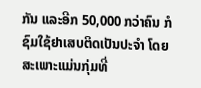ກັນ ແລະອີກ 50,000 ກວ່າຄົນ ກໍຊົມໃຊ້ຢາເສບຕິດເປັນປະຈຳ ໂດຍ
ສະເພາະແມ່ນກຸ່ມທີ່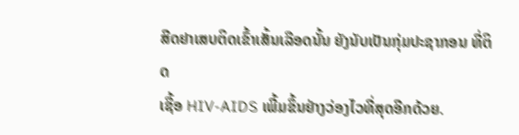ສີດຢາເສບຕິດເຂົ້າເສັ້ນເລືອດນັ້ນ ຍັງນັບເປັນກຸ່ມປະຊາກອນ ທີ່ຕິດ
ເຊື້ອ HIV-AIDS ເພີ້ມຂຶ້ນຢ່າງວ່ອງໄວທີ່ສຸດອີກດ້ວຍ.